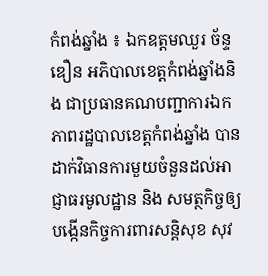កំពង់ឆ្នាំង ៖ ឯកឧត្តមឈួរ ច័ន្ទឌឿន អភិបាលខេត្តកំពង់ឆ្នាំងនិង ជាប្រធានគណបញ្ជាការឯកភាពរដ្ឋបាលខេត្តកំពង់ឆ្នាំង បានដាក់វិធានការមួយចំនួនដល់អាជ្ញាធរមូលដ្ឋាន និង សមត្ថកិច្ចឲ្យបង្កើនកិច្ចការពារសន្តិសុខ សុវ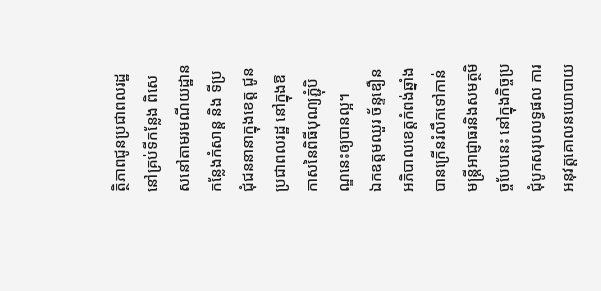ត្ថិភាពជូនប្រជាពលរដ្ឋ នៅគ្រប់ទីកន្លែង ពិសេសនៅតាមរមណីយដ្ឋាន កន្លែងកំសាន្ត និង ទីប្រជុំជននានាក្នុងខេត្ត ជូនប្រជាពលរដ្ឋ នៅក្នុងឱកាសនៃពិធីបុណ្យភ្ជុំបិណ្ឌនេះឲ្យបានល្អ។
ឯកឧត្តមឈួរ ច័ន្ទឌឿន អភិបាលខេត្តកំពង់ឆ្នាំង បានក្រើនរំលឹកទៅកាន់មន្ត្រីអាជ្ញាធរនិងសមត្ថមិច្ចបែបនេះ នៅក្នុងកិច្ចប្រជុំបូកសរុបលទ្ធផល ការអនុវត្តគោលនយោបាយ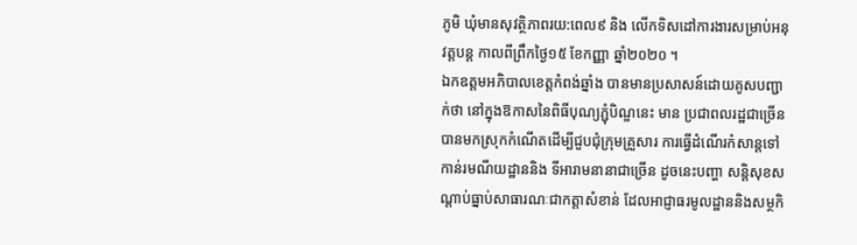ភូមិ ឃុំមានសុវត្ថិភាពរយ:ពេល៩ និង លើកទិសដៅការងារសម្រាប់អនុវត្តបន្ត កាលពីព្រឹកថ្ងៃ១៥ ខែកញ្ញា ឆ្នាំ២០២០ ។
ឯកឧត្តមអភិបាលខេត្តកំពង់ឆ្នាំង បានមានប្រសាសន៍ដោយគូសបញ្ជាក់ថា នៅក្នុងឱកាសនៃពិធីបុណ្យភ្ជុំបិណ្ឌនេះ មាន ប្រជាពលរដ្ឋជាច្រើន បានមកស្រុកកំណើតដើម្បីជួបជុំក្រុមគ្រួសារ ការធ្វើដំណើរកំសាន្តទៅកាន់រមណីយដ្ឋាននិង ទីអារាមនានាជាច្រើន ដូចនេះបញ្ហា សន្តិសុខសណ្តាប់ធ្នាប់សាធារណៈជាកត្តាសំខាន់ ដែលអាជ្ញាធរមូលដ្ឋាននិងសម្ថកិ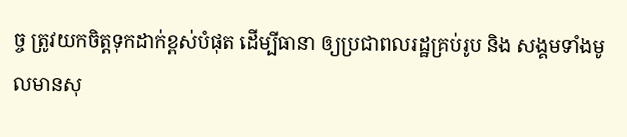ច្ច ត្រូវយកចិត្តទុកដាក់ខ្ពស់បំផុត ដើម្បីធានា ឲ្យប្រជាពលរដ្ឋគ្រប់រូប និង សង្គមទាំងមូលមានសុ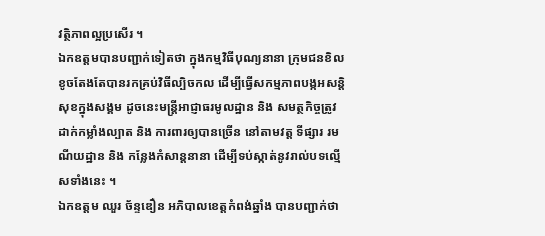វត្ថិភាពល្អប្រសើរ ។
ឯកឧត្តមបានបញ្ជាក់ទៀតថា ក្នុងកម្មវិធីបុណ្យនានា ក្រុមជនខិលខូចតែងតែបានរកគ្រប់វិធីល្បិចកល ដើម្បីធ្វើសកម្មភាពបង្កអសន្តិសុខក្នុងសង្គម ដូចនេះមន្ត្រីអាជ្ញាធរមូលដ្ឋាន និង សមត្ថកិច្ចត្រូវដាក់កម្លាំងល្បាត និង ការពារឲ្យបានច្រើន នៅតាមវត្ត ទីផ្សារ រមណីយដ្ឋាន និង កន្លែងកំសាន្តនានា ដើម្បីទប់ស្កាត់នូវរាល់បទល្មើសទាំងនេះ ។
ឯកឧត្តម ឈួរ ច័ន្ទឌឿន អភិបាលខេត្តកំពង់ឆ្នាំង បានបញ្ជាក់ថា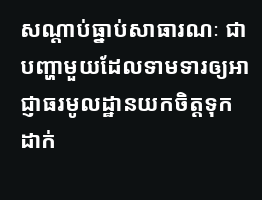សណ្តាប់ធ្នាប់សាធារណៈ ជាបញ្ហាមួយដែលទាមទារឲ្យអាជ្ញាធរមូលដ្ឋានយកចិត្តទុកដាក់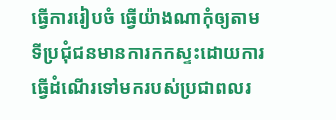ធ្វើការរៀបចំ ធ្វើយ៉ាងណាកុំឲ្យតាមទីប្រជុំជនមានការកកស្ទះដោយការធ្វើដំណើរទៅមករបស់ប្រជាពលរ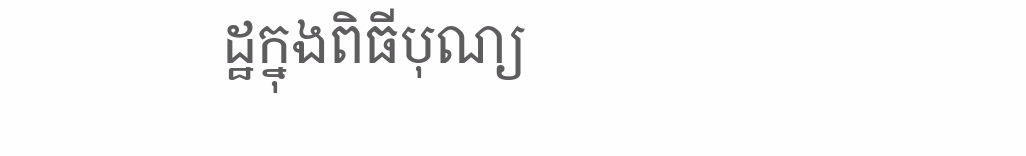ដ្ឋក្នុងពិធីបុណ្យ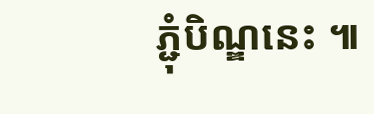ភ្ជុំបិណ្ឌនេះ ៕